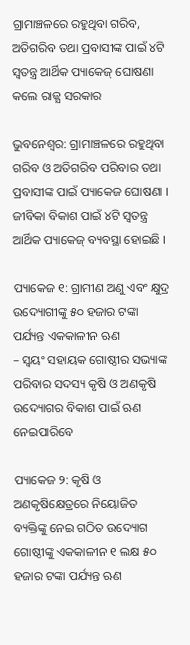ଗ୍ରାମାଞ୍ଚଳରେ ରହୁଥିବା ଗରିବ, ଅତିଗରିବ ତଥା ପ୍ରବାସୀଙ୍କ ପାଇଁ ୪ଟି ସ୍ୱତନ୍ତ୍ର ଆର୍ଥିକ ପ୍ୟାକେଜ୍‌ ଘୋଷଣା କଲେ ରାଜ୍ଯ ସରକାର

ଭୁବନେଶ୍ବର: ଗ୍ରାମାଞ୍ଚଳରେ ରହୁଥିବା ଗରିବ ଓ ଅତିଗରିବ ପରିବାର ତଥା ପ୍ରବାସୀଙ୍କ ପାଇଁ ପ୍ୟାକେଜ ଘୋଷଣା । ଜୀବିକା ବିକାଶ ପାଇଁ ୪ଟି ସ୍ୱତନ୍ତ୍ର ଆର୍ଥିକ ପ୍ୟାକେଜ୍‌ ବ୍ୟବସ୍ଥା ହୋଇଛି ।

ପ୍ୟାକେଜ ୧: ଗ୍ରାମୀଣ ଅଣୁ ଏବଂ କ୍ଷୁଦ୍ର ଉଦ୍ୟୋଗୀଙ୍କୁ ୫୦ ହଜାର ଟଙ୍କା ପର୍ଯ୍ୟନ୍ତ ଏକକାଳୀନ ଋଣ
– ସ୍ୱୟଂ ସହାୟକ ଗୋଷ୍ଠୀର ସଭ୍ୟାଙ୍କ ପରିବାର ସଦସ୍ୟ କୃଷି ଓ ଅଣକୃଷି ଉଦ୍ୟୋଗର ବିକାଶ ପାଇଁ ଋଣ ନେଇପାରିବେ

ପ୍ୟାକେଜ ୨: କୃଷି ଓ ଅଣକୃଷିକ୍ଷେତ୍ରରେ ନିୟୋଜିତ ବ୍ୟକ୍ତିଙ୍କୁ ନେଇ ଗଠିତ ଉଦ୍ୟୋଗ ଗୋଷ୍ଠୀଙ୍କୁ ଏକକାଳୀନ ୧ ଲକ୍ଷ ୫୦ ହଜାର ଟଙ୍କା ପର୍ଯ୍ୟନ୍ତ ଋଣ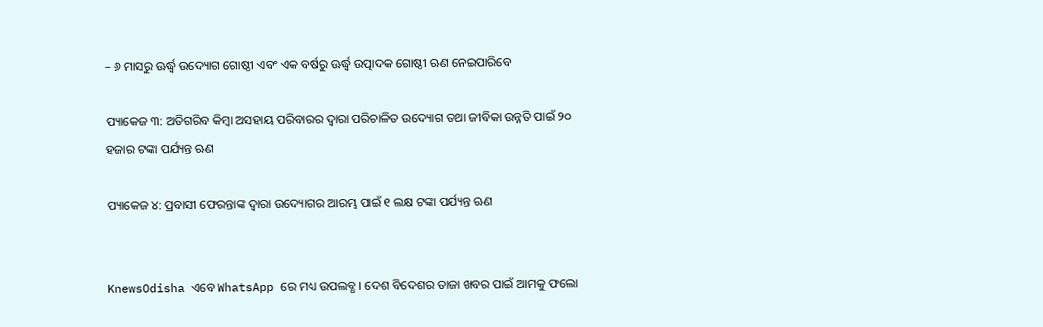– ୬ ମାସରୁ ଊର୍ଦ୍ଧ୍ୱ ଉଦ୍ୟୋଗ ଗୋଷ୍ଠୀ ଏବଂ ଏକ ବର୍ଷରୁ ଊର୍ଦ୍ଧ୍ୱ ଉତ୍ପାଦକ ଗୋଷ୍ଠୀ ଋଣ ନେଇପାରିବେ

ପ୍ୟାକେଜ ୩: ଅତିଗରିବ କିମ୍ବା ଅସହାୟ ପରିବାରର ଦ୍ୱାରା ପରିଚାଳିତ ଉଦ୍ୟୋଗ ତଥା ଜୀବିକା ଉନ୍ନତି ପାଇଁ ୨୦ ହଜାର ଟଙ୍କା ପର୍ଯ୍ୟନ୍ତ ଋଣ

ପ୍ୟାକେଜ ୪: ପ୍ରବାସୀ ଫେରନ୍ତାଙ୍କ ଦ୍ୱାରା ଉଦ୍ୟୋଗର ଆରମ୍ଭ ପାଇଁ ୧ ଲକ୍ଷ ଟଙ୍କା ପର୍ଯ୍ୟନ୍ତ ଋଣ


KnewsOdisha ଏବେ WhatsApp ରେ ମଧ୍ୟ ଉପଲବ୍ଧ । ଦେଶ ବିଦେଶର ତାଜା ଖବର ପାଇଁ ଆମକୁ ଫଲୋ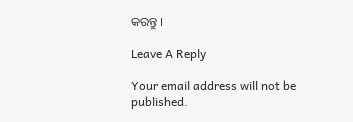କରନ୍ତୁ ।

Leave A Reply

Your email address will not be published.